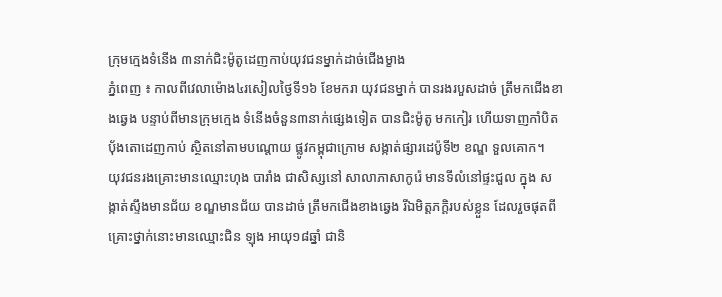ក្រុមក្មេងទំនើង ៣នាក់ជិះម៉ូតូដេញកាប់យុវជនម្នាក់ដាច់ជើងម្ខាង
ភ្នំពេញ ៖ កាលពីវេលាម៉ោង៤រសៀលថ្ងៃទី១៦ ខែមករា យុវជនម្នាក់ បានរងរបួសដាច់ ត្រឹមកជើងខាងឆ្វេង បន្ទាប់ពីមានក្រុមក្មេង ទំនើងចំនួន៣នាក់ផ្សេងទៀត បានជិះម៉ូតូ មកកៀរ ហើយទាញកាំបិត ប៉័ងតោដេញកាប់ ស្ថិតនៅតាមបណ្ដោយ ផ្លូវកម្ពុជាក្រោម សង្កាត់ផ្សារដេប៉ូទី២ ខណ្ឌ ទួលគោក។
យុវជនរងគ្រោះមានឈ្មោះហុង បារាំង ជាសិស្សនៅ សាលាភាសាកូរ៉េ មានទីលំនៅផ្ទះជួល ក្នុង សង្កាត់ស្ទឹងមានជ័យ ខណ្ឌមានជ័យ បានដាច់ ត្រឹមកជើងខាងឆ្វេង រីឯមិត្ដភក្ដិរបស់ខ្លួន ដែលរួចផុតពីគ្រោះថ្នាក់នោះមានឈ្មោះជិន ឡុង អាយុ១៨ឆ្នាំ ជានិ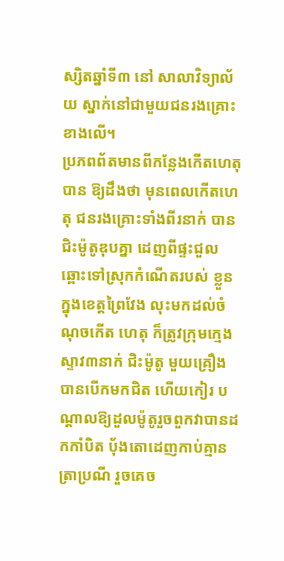ស្សិតឆ្នាំទី៣ នៅ សាលាវិទ្យាល័យ ស្នាក់នៅជាមួយជនរងគ្រោះ ខាងលើ។
ប្រភពព័តមានពីកន្លែងកើតហេតុបាន ឱ្យដឹងថា មុនពេលកើតហេតុ ជនរងគ្រោះទាំងពីរនាក់ បានជិះម៉ូតូឌុបគ្នា ដេញពីផ្ទះជួលឆ្ពោះទៅស្រុកកំណើតរបស់ ខ្លួនក្នុងខេត្ដព្រៃវែង លុះមកដល់ចំណុចកើត ហេតុ ក៏ត្រូវក្រុមក្មេងស្ទាវ៣នាក់ ជិះម៉ូតូ មួយគ្រឿង បានបើកមកជិត ហើយកៀរ បណ្ដាលឱ្យដួលម៉ូតូរួចពួកវាបានដកកាំបិត ប៉័ងតោដេញកាប់គ្មានត្រាប្រណី រួចគេច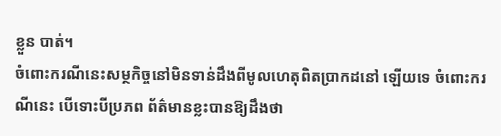ខ្លួន បាត់។
ចំពោះករណីនេះសម្ថកិច្ចនៅមិនទាន់ដឹងពីមូលហេតុពិតប្រាកដនៅ ឡើយទេ ចំពោះករណីនេះ បើទោះបីប្រភព ព័ត៌មានខ្លះបានឱ្យដឹងថា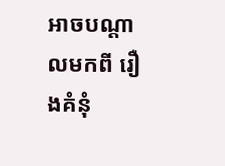អាចបណ្ដាលមកពី រឿងគំនុំ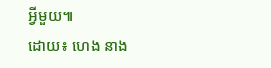អ្វីមួយ៕
ដោយ៖ ហេង នាង